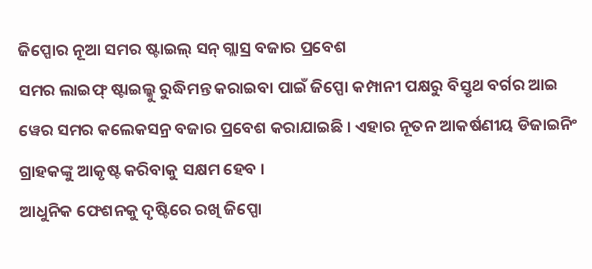ଜିପ୍ପୋର ନୂଆ ସମର ଷ୍ଟାଇଲ୍ ସନ୍ ଗ୍ଲାସ୍ର ବଜାର ପ୍ରବେଶ
ସମର ଲାଇଫ୍ ଷ୍ଟାଇଲ୍କୁ ରୁଦ୍ଧିମନ୍ତ କରାଇବା ପାଇଁ ଜିପ୍ପୋ କମ୍ପାନୀ ପକ୍ଷରୁ ବିସ୍ତୃଥ ବର୍ଗର ଆଇ ୱେର ସମର କଲେକସନ୍ର ବଜାର ପ୍ରବେଶ କରାଯାଇଛି । ଏହାର ନୂତନ ଆକର୍ଷଣୀୟ ଡିଜାଇନିଂ ଗ୍ରାହକଙ୍କୁ ଆକୃଷ୍ଟ କରିବାକୁ ସକ୍ଷମ ହେବ ।
ଆଧୁନିକ ଫେଶନକୁ ଦୃଷ୍ଟିରେ ରଖି ଜିପ୍ପୋ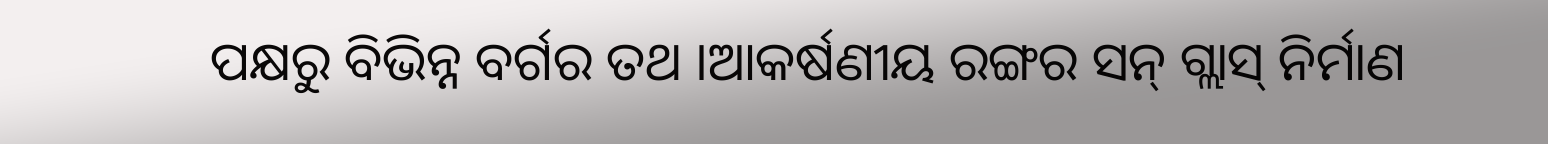ପକ୍ଷରୁ ବିଭିନ୍ନ ବର୍ଗର ତଥ ।ଆକର୍ଷଣୀୟ ରଙ୍ଗର ସନ୍ ଗ୍ଲାସ୍ ନିର୍ମାଣ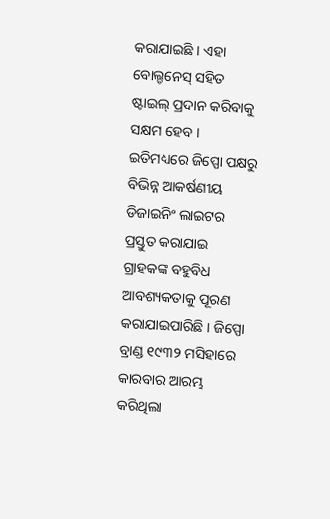କରାଯାଇଛି । ଏହା ବୋଲ୍ଡନେସ୍ ସହିତ ଷ୍ଟାଇଲ୍ ପ୍ରଦାନ କରିବାକୁ ସକ୍ଷମ ହେବ ।
ଇତିମଧ୍ୟରେ ଜିପ୍ପୋ ପକ୍ଷରୁ ବିଭିନ୍ନ ଆକର୍ଷଣୀୟ ଡିଜାଇନିଂ ଲାଇଟର ପ୍ରସ୍ତୁତ କରାଯାଇ ଗ୍ରାହକଙ୍କ ବହୁବିଧ ଆବଶ୍ୟକତାକୁ ପୂରଣ କରାଯାଇପାରିଛି । ଜିପ୍ପୋ ବ୍ରାଣ୍ଡ ୧୯୩୨ ମସିହାରେ କାରବାର ଆରମ୍ଭ କରିଥିଲା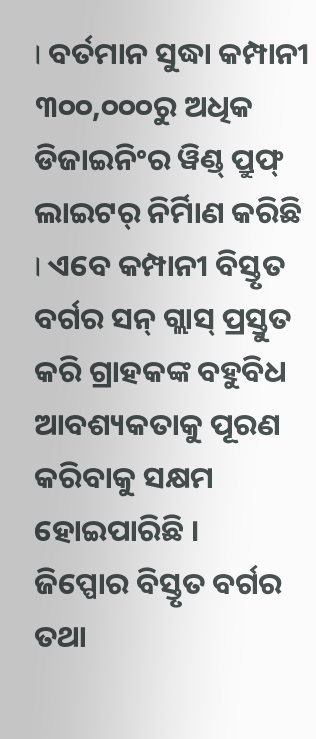। ବର୍ତମାନ ସୁଦ୍ଧା କମ୍ପାନୀ ୩୦୦,୦୦୦ରୁ ଅଧିକ ଡିଜାଇନିଂର ୱିଣ୍ଡ୍ ପ୍ରୁଫ୍ ଲାଇଟର୍ ନିର୍ମିାଣ କରିଛି । ଏବେ କମ୍ପାନୀ ବିସ୍ତୃତ ବର୍ଗର ସନ୍ ଗ୍ଲାସ୍ ପ୍ରସ୍ତୁତ କରି ଗ୍ରାହକଙ୍କ ବହୁବିଧ ଆବଶ୍ୟକତାକୁ ପୂରଣ କରିବାକୁ ସକ୍ଷମ ହୋଇପାରିଛି ।
ଜିପ୍ପୋର ବିସ୍ତୃତ ବର୍ଗର ତଥା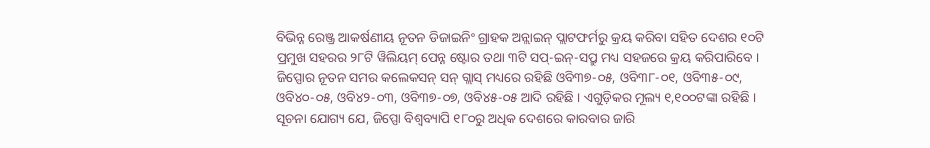ବିଭିନ୍ନ ରେଞ୍ଜ୍ର ଆକର୍ଷଣୀୟ ନୂତନ ଡିଜାଇନିଂ ଗ୍ରାହକ ଅନ୍ଲାଇନ୍ ପ୍ଲାଟଫର୍ମରୁ କ୍ରୟ କରିବା ସହିତ ଦେଶର ୧୦ଟି ପ୍ରମୁଖ ସହରର ୨୮ଟି ୱିଲିୟମ୍ ପେନ୍ନ ଷ୍ଟୋର ତଥା ୩ଟି ସପ୍-ଇନ୍-ସପ୍ରୁ ମଧ୍ୟ ସହଜରେ କ୍ରୟ କରିପାରିବେ ।
ଜିପ୍ପୋର ନୂତନ ସମର କଲେକସନ୍ ସନ୍ ଗ୍ଲାସ୍ ମଧ୍ୟରେ ରହିଛି ଓବି୩୭-୦୫, ଓବି୩୮-୦୧, ଓବି୩୫-୦୯, ଓବି୪୦-୦୫, ଓବି୪୨-୦୩, ଓବି୩୭-୦୭, ଓବି୪୫-୦୫ ଆଦି ରହିଛି । ଏଗୁଡ଼ିକର ମୂଲ୍ୟ ୧,୧୦୦ଟଙ୍କା ରହିଛି ।
ସୂଚନା ଯୋଗ୍ୟ ଯେ, ଜିପ୍ପୋ ବିଶ୍ୱବ୍ୟାପି ୧୮୦ରୁ ଅଧିକ ଦେଶରେ କାରବାର ଜାରି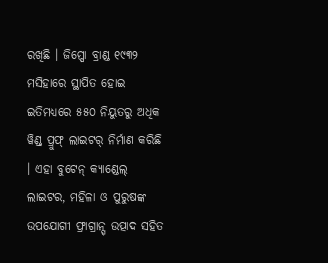ରଖିଛି । ଜିପ୍ପୋ ବ୍ରାଣ୍ଡ ୧୯୩୨ ମସିହାରେ ସ୍ଥାପିତ ହୋଇ ଇତିମଧ୍ୟରେ ୫୫୦ ନିୟୁତରୁ ଅଧିକ ୱିଣ୍ଡ୍ ପ୍ରୁଫ୍ ଲାଇଟର୍ ନିର୍ମାଣ କରିଛି । ଏହା ବୁଟେନ୍ କ୍ୟାଣ୍ଡେଲ୍ ଲାଇଟର, ମହିଳା ଓ ପୁରୁଷଙ୍କ ଉପଯୋଗୀ ଫ୍ରାଗ୍ରାନ୍ସ୍ ଉତ୍ପାଦ ସହିତ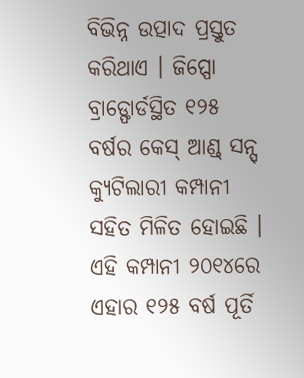ବିଭିନ୍ନ ଉତ୍ପାଦ ପ୍ରସ୍ତୁତ କରିଥାଏ । ଜିପ୍ପୋ ବ୍ରାଡ୍ଫୋର୍ଡସ୍ଥିତ ୧୨୫ ବର୍ଷର କେସ୍ ଆଣ୍ଡ୍ ସନ୍ସ୍ କ୍ୟୁଟିଲାରୀ କମ୍ପାନୀ ସହିତ ମିଳିତ ହୋଇଛି । ଏହି କମ୍ପାନୀ ୨୦୧୪ରେ ଏହାର ୧୨୫ ବର୍ଷ ପୂର୍ତି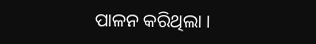ପାଳନ କରିଥିଲା ।